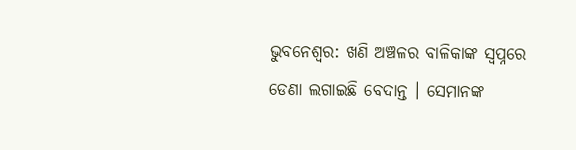ଭୁବନେଶ୍ୱର: ଖଣି ଅଞ୍ଚଳର ବାଳିକାଙ୍କ ସ୍ୱପ୍ନରେ ଡେଣା ଲଗାଇଛି ବେଦାନ୍ତ । ସେମାନଙ୍କ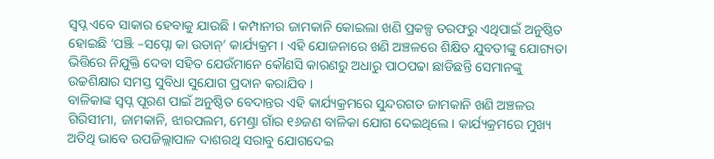ସ୍ୱପ୍ନ ଏବେ ସାକାର ହେବାକୁ ଯାଉଛି । କମ୍ପାନୀର ଜାମକାନି କୋଇଲା ଖଣି ପ୍ରକଳ୍ପ ତରଫରୁ ଏଥିପାଇଁ ଅନୁଷ୍ଠିତ ହୋଇଛି ‘ପଞ୍ଝି –ସପ୍ନୋ କା ଉଡାନ୍’ କାର୍ଯ୍ୟକ୍ରମ । ଏହି ଯୋଜନାରେ ଖଣି ଅଞ୍ଚଳରେ ଶିକ୍ଷିତ ଯୁବତୀଙ୍କୁ ଯୋଗ୍ୟତା ଭିତ୍ତିରେ ନିଯୁକ୍ତି ଦେବା ସହିତ ଯେଉଁମାନେ କୌଣସି କାରଣରୁ ଅଧାରୁ ପାଠପଢା ଛାଡିଛନ୍ତି ସେମାନଙ୍କୁ ଉଚ୍ଚଶିକ୍ଷାର ସମସ୍ତ ସୁବିଧା ସୁଯୋଗ ପ୍ରଦାନ କରାଯିବ ।
ବାଳିକାଙ୍କ ସ୍ୱପ୍ନ ପୂରଣ ପାଇଁ ଅନୁଷ୍ଠିତ ବେଦାନ୍ତର ଏହି କାର୍ଯ୍ୟକ୍ରମରେ ସୁନ୍ଦରଗଡ ଜାମକାନି ଖଣି ଅଞ୍ଚଳର ଗିରିସୀମା, ଜାମକାନି, ଝାରପଲମ, ମେଣ୍ଢ୍ରା ଗାଁର ୧୬ଜଣ ବାଳିକା ଯୋଗ ଦେଇଥିଲେ । କାର୍ଯ୍ୟକ୍ରମରେ ମୁଖ୍ୟ ଅତିଥି ଭାବେ ଉପଜିଲ୍ଲାପାଳ ଦାଶରଥି ସରାବୁ ଯୋଗଦେଇ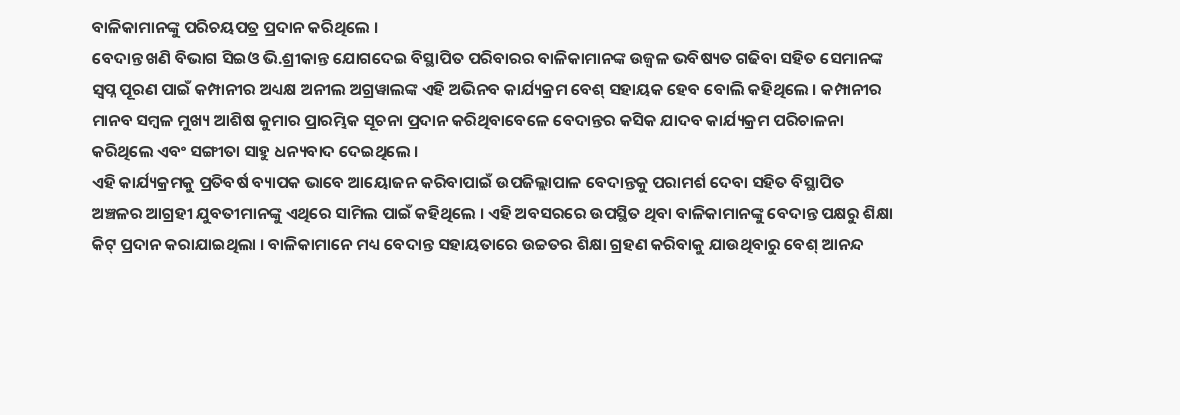ବାଳିକାମାନଙ୍କୁ ପରିଚୟପତ୍ର ପ୍ରଦାନ କରିଥିଲେ ।
ବେଦାନ୍ତ ଖଣି ବିଭାଗ ସିଇଓ ଭି.ଶ୍ରୀକାନ୍ତ ଯୋଗଦେଇ ବିସ୍ଥାପିତ ପରିବାରର ବାଳିକାମାନଙ୍କ ଉଜ୍ୱଳ ଭବିଷ୍ୟତ ଗଢିବା ସହିତ ସେମାନଙ୍କ ସ୍ୱପ୍ନ ପୂରଣ ପାଇଁ କମ୍ପାନୀର ଅଧ୍ୟକ୍ଷ ଅନୀଲ ଅଗ୍ରୱାଲଙ୍କ ଏହି ଅଭିନବ କାର୍ଯ୍ୟକ୍ରମ ବେଶ୍ ସହାୟକ ହେବ ବୋଲି କହିଥିଲେ । କମ୍ପାନୀର ମାନବ ସମ୍ବଳ ମୁଖ୍ୟ ଆଶିଷ କୁମାର ପ୍ରାରମ୍ଭିକ ସୂଚନା ପ୍ରଦାନ କରିଥିବାବେଳେ ବେଦାନ୍ତର କସିକ ଯାଦବ କାର୍ଯ୍ୟକ୍ରମ ପରିଚାଳନା କରିଥିଲେ ଏବଂ ସଙ୍ଗୀତା ସାହୁ ଧନ୍ୟବାଦ ଦେଇଥିଲେ ।
ଏହି କାର୍ଯ୍ୟକ୍ରମକୁ ପ୍ରତିବର୍ଷ ବ୍ୟାପକ ଭାବେ ଆୟୋଜନ କରିବାପାଇଁ ଉପଜିଲ୍ଲାପାଳ ବେଦାନ୍ତକୁ ପରାମର୍ଶ ଦେବା ସହିତ ବିସ୍ଥାପିତ ଅଞ୍ଚଳର ଆଗ୍ରହୀ ଯୁବତୀମାନଙ୍କୁ ଏଥିରେ ସାମିଲ ପାଇଁ କହିଥିଲେ । ଏହି ଅବସରରେ ଉପସ୍ଥିତ ଥିବା ବାଳିକାମାନଙ୍କୁ ବେଦାନ୍ତ ପକ୍ଷରୁ ଶିକ୍ଷା କିଟ୍ ପ୍ରଦାନ କରାଯାଇଥିଲା । ବାଳିକାମାନେ ମଧ୍ୟ ବେଦାନ୍ତ ସହାୟତାରେ ଉଚ୍ଚତର ଶିକ୍ଷା ଗ୍ରହଣ କରିବାକୁ ଯାଉଥିବାରୁ ବେଶ୍ ଆନନ୍ଦ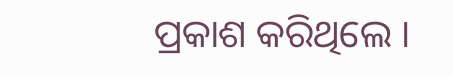ପ୍ରକାଶ କରିଥିଲେ ।